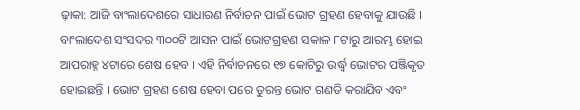ଢ଼ାକା: ଆଜି ବାଂଲାଦେଶରେ ସାଧାରଣ ନିର୍ବାଚନ ପାଇଁ ଭୋଟ ଗ୍ରହଣ ହେବାକୁ ଯାଉଛି । ବାଂଲାଦେଶ ସଂସଦର ୩୦୦ଟି ଆସନ ପାଇଁ ଭୋଟଗ୍ରହଣ ସକାଳ ୮ଟାରୁ ଆରମ୍ଭ ହୋଇ ଆପରାହ୍ନ ୪ଟାରେ ଶେଷ ହେବ । ଏହି ନିର୍ବାଚନରେ ୧୭ କୋଟିରୁ ଉର୍ଦ୍ଧ୍ୱ ଭୋଟର ପଞ୍ଜିକୃତ ହୋଇଛନ୍ତି । ଭୋଟ ଗ୍ରହଣ ଶେଷ ହେବା ପରେ ତୁରନ୍ତ ଭୋଟ ଗଣତି କରାଯିବ ଏବଂ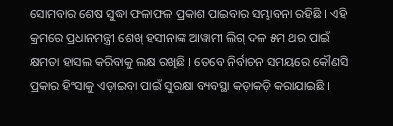ସୋମବାର ଶେଷ ସୁଦ୍ଧା ଫଳାଫଳ ପ୍ରକାଶ ପାଇବାର ସମ୍ଭାବନା ରହିଛି । ଏହି କ୍ରମରେ ପ୍ରଧାନମନ୍ତ୍ରୀ ଶେଖ୍ ହସୀନାଙ୍କ ଆୱାମୀ ଲିଗ୍ ଦଳ ୫ମ ଥର ପାଇଁ କ୍ଷମତା ହାସଲ କରିବାକୁ ଲକ୍ଷ ରଖିଛି । ତେବେ ନିର୍ବାଚନ ସମୟରେ କୌଣସି ପ୍ରକାର ହିଂସାକୁ ଏଡ଼ାଇବା ପାଇଁ ସୁରକ୍ଷା ବ୍ୟବସ୍ଥା କଡ଼ାକଡ଼ି କରାଯାଇଛି ।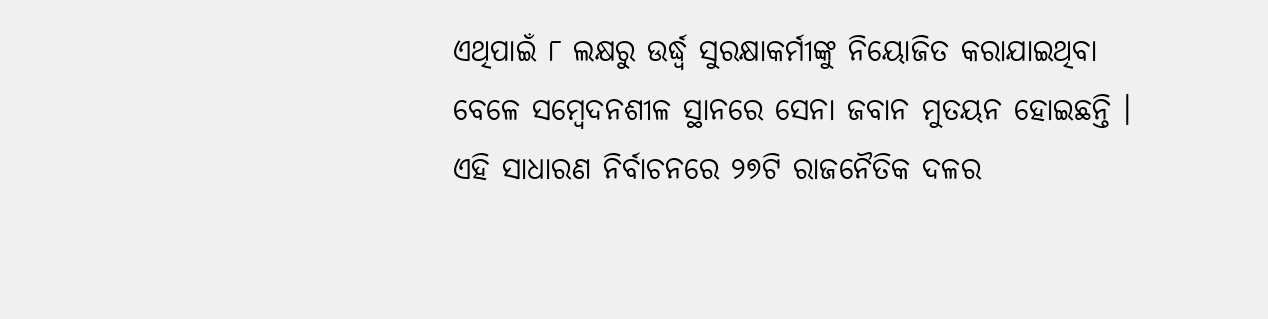ଏଥିପାଇଁ ୮ ଲକ୍ଷରୁ ଉର୍ଦ୍ଧ୍ୱ ସୁରକ୍ଷାକର୍ମୀଙ୍କୁ ନିୟୋଜିତ କରାଯାଇଥିବା ବେଳେ ସମ୍ବେଦନଶୀଳ ସ୍ଥାନରେ ସେନା ଜବାନ ମୁତୟନ ହୋଇଛନ୍ତି ।
ଏହି ସାଧାରଣ ନିର୍ବାଚନରେ ୨୭ଟି ରାଜନୈତିକ ଦଳର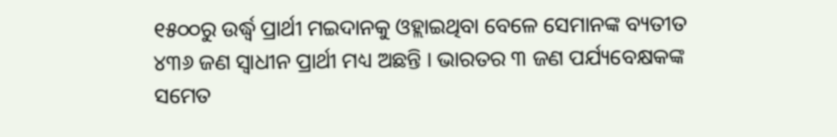୧୫୦୦ରୁ ଉର୍ଦ୍ଧ୍ୱ ପ୍ରାର୍ଥୀ ମଇଦାନକୁ ଓହ୍ଲାଇଥିବା ବେଳେ ସେମାନଙ୍କ ବ୍ୟତୀତ ୪୩୬ ଜଣ ସ୍ୱାଧୀନ ପ୍ରାର୍ଥୀ ମଧ୍ୟ ଅଛନ୍ତି । ଭାରତର ୩ ଜଣ ପର୍ଯ୍ୟବେକ୍ଷକଙ୍କ ସମେତ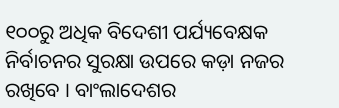୧୦୦ରୁ ଅଧିକ ବିଦେଶୀ ପର୍ଯ୍ୟବେକ୍ଷକ ନିର୍ବାଚନର ସୁରକ୍ଷା ଉପରେ କଡ଼ା ନଜର ରଖିବେ । ବାଂଲାଦେଶର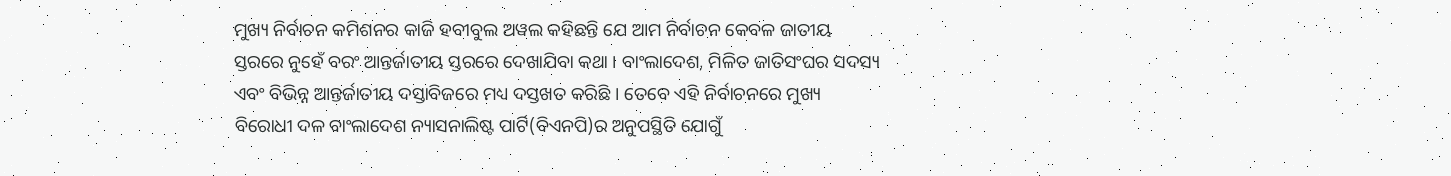ମୁଖ୍ୟ ନିର୍ବାଚନ କମିଶନର କାଜି ହବୀବୁଲ ଅୱଲ କହିଛନ୍ତି ଯେ ଆମ ନିର୍ବାଚନ କେବଳ ଜାତୀୟ ସ୍ତରରେ ନୁହେଁ ବରଂ ଆନ୍ତର୍ଜାତୀୟ ସ୍ତରରେ ଦେଖାଯିବା କଥା । ବାଂଲାଦେଶ, ମିଳିତ ଜାତିସଂଘର ସଦସ୍ୟ ଏବଂ ବିଭିନ୍ନ ଆନ୍ତର୍ଜାତୀୟ ଦସ୍ତାବିଜରେ ମଧ୍ୟ ଦସ୍ତଖତ କରିଛି । ତେବେ ଏହି ନିର୍ବାଚନରେ ମୁଖ୍ୟ ବିରୋଧୀ ଦଳ ବାଂଲାଦେଶ ନ୍ୟାସନାଲିଷ୍ଟ ପାର୍ଟି(ବିଏନପି)ର ଅନୁପସ୍ଥିତି ଯୋଗୁଁ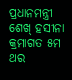ପ୍ରଧାନମନ୍ତ୍ରୀ ଶେଖ୍ ହସୀନା କ୍ରମାଗତ ୫ମ ଥର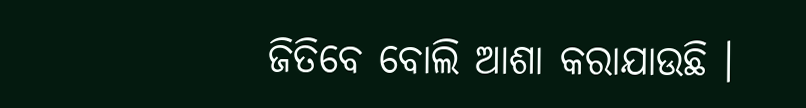ଜିତିବେ ବୋଲି ଆଶା କରାଯାଉଛି ।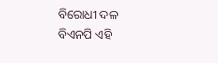ବିରୋଧୀ ଦଳ ବିଏନପି ଏହି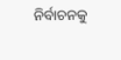ନିର୍ବାଚନକୁ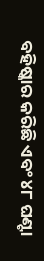ବହିଷ୍କାର କରିଛି ଏବଂ ୪୮ ଘଣ୍ଟା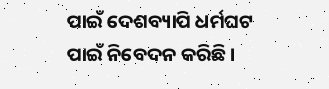ପାଇଁ ଦେଶବ୍ୟାପି ଧର୍ମଘଟ ପାଇଁ ନିବେଦନ କରିଛି ।